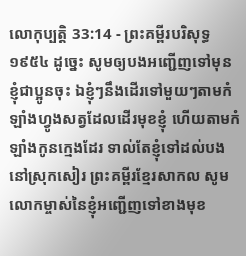លោកុប្បត្តិ 33:14 - ព្រះគម្ពីរបរិសុទ្ធ ១៩៥៤ ដូច្នេះ សូមឲ្យបងអញ្ជើញទៅមុនខ្ញុំជាប្អូនចុះ ឯខ្ញុំៗនឹងដើរទៅមួយៗតាមកំឡាំងហ្វូងសត្វដែលដើរមុខខ្ញុំ ហើយតាមកំឡាំងកូនក្មេងដែរ ទាល់តែខ្ញុំទៅដល់បងនៅស្រុកសៀរ ព្រះគម្ពីរខ្មែរសាកល សូមលោកម្ចាស់នៃខ្ញុំអញ្ជើញទៅខាងមុខ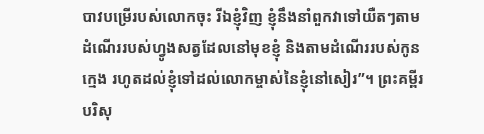បាវបម្រើរបស់លោកចុះ រីឯខ្ញុំវិញ ខ្ញុំនឹងនាំពួកវាទៅយឺតៗតាមដំណើររបស់ហ្វូងសត្វដែលនៅមុខខ្ញុំ និងតាមដំណើររបស់កូនក្មេង រហូតដល់ខ្ញុំទៅដល់លោកម្ចាស់នៃខ្ញុំនៅសៀរ”។ ព្រះគម្ពីរបរិសុ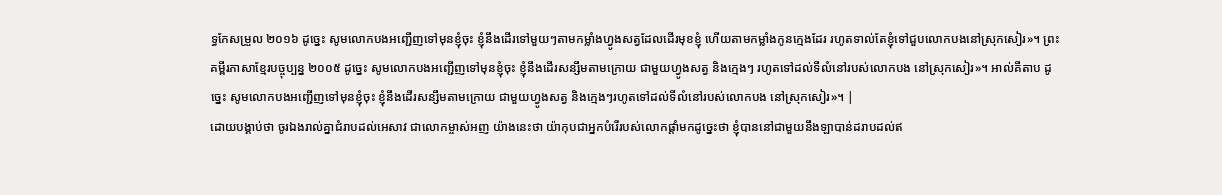ទ្ធកែសម្រួល ២០១៦ ដូច្នេះ សូមលោកបងអញ្ជើញទៅមុនខ្ញុំចុះ ខ្ញុំនឹងដើរទៅមួយៗតាមកម្លាំងហ្វូងសត្វដែលដើរមុខខ្ញុំ ហើយតាមកម្លាំងកូនក្មេងដែរ រហូតទាល់តែខ្ញុំទៅជួបលោកបងនៅស្រុកសៀរ»។ ព្រះគម្ពីរភាសាខ្មែរបច្ចុប្បន្ន ២០០៥ ដូច្នេះ សូមលោកបងអញ្ជើញទៅមុនខ្ញុំចុះ ខ្ញុំនឹងដើរសន្សឹមតាមក្រោយ ជាមួយហ្វូងសត្វ និងក្មេងៗ រហូតទៅដល់ទីលំនៅរបស់លោកបង នៅស្រុកសៀរ»។ អាល់គីតាប ដូច្នេះ សូមលោកបងអញ្ជើញទៅមុនខ្ញុំចុះ ខ្ញុំនឹងដើរសន្សឹមតាមក្រោយ ជាមួយហ្វូងសត្វ និងក្មេងៗរហូតទៅដល់ទីលំនៅរបស់លោកបង នៅស្រុកសៀរ»។ |
ដោយបង្គាប់ថា ចូរឯងរាល់គ្នាជំរាបដល់អេសាវ ជាលោកម្ចាស់អញ យ៉ាងនេះថា យ៉ាកុបជាអ្នកបំរើរបស់លោកផ្តាំមកដូច្នេះថា ខ្ញុំបាននៅជាមួយនឹងឡាបាន់ដរាបដល់ឥ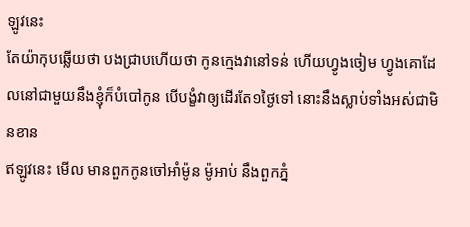ឡូវនេះ
តែយ៉ាកុបឆ្លើយថា បងជ្រាបហើយថា កូនក្មេងវានៅទន់ ហើយហ្វូងចៀម ហ្វូងគោដែលនៅជាមួយនឹងខ្ញុំក៏បំបៅកូន បើបង្ខំវាឲ្យដើរតែ១ថ្ងៃទៅ នោះនឹងស្លាប់ទាំងអស់ជាមិនខាន
ឥឡូវនេះ មើល មានពួកកូនចៅអាំម៉ូន ម៉ូអាប់ នឹងពួកភ្នំ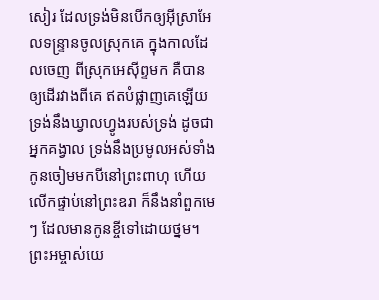សៀរ ដែលទ្រង់មិនបើកឲ្យអ៊ីស្រាអែលទន្ទ្រានចូលស្រុកគេ ក្នុងកាលដែលចេញ ពីស្រុកអេស៊ីព្ទមក គឺបានឲ្យដើរវាងពីគេ ឥតបំផ្លាញគេឡើយ
ទ្រង់នឹងឃ្វាលហ្វូងរបស់ទ្រង់ ដូចជាអ្នកគង្វាល ទ្រង់នឹងប្រមូលអស់ទាំងកូនចៀមមកបីនៅព្រះពាហុ ហើយលើកផ្ទាប់នៅព្រះឧរា ក៏នឹងនាំពួកមេៗ ដែលមានកូនខ្ចីទៅដោយថ្នម។
ព្រះអម្ចាស់យេ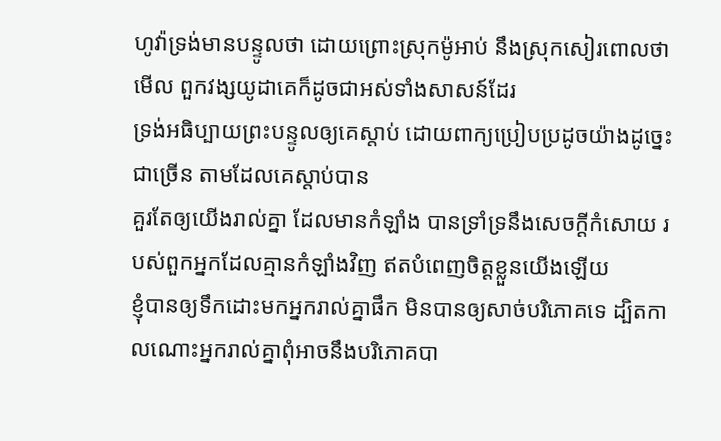ហូវ៉ាទ្រង់មានបន្ទូលថា ដោយព្រោះស្រុកម៉ូអាប់ នឹងស្រុកសៀរពោលថា មើល ពួកវង្សយូដាគេក៏ដូចជាអស់ទាំងសាសន៍ដែរ
ទ្រង់អធិប្បាយព្រះបន្ទូលឲ្យគេស្តាប់ ដោយពាក្យប្រៀបប្រដូចយ៉ាងដូច្នេះជាច្រើន តាមដែលគេស្តាប់បាន
គួរតែឲ្យយើងរាល់គ្នា ដែលមានកំឡាំង បានទ្រាំទ្រនឹងសេចក្ដីកំសោយ របស់ពួកអ្នកដែលគ្មានកំឡាំងវិញ ឥតបំពេញចិត្តខ្លួនយើងឡើយ
ខ្ញុំបានឲ្យទឹកដោះមកអ្នករាល់គ្នាផឹក មិនបានឲ្យសាច់បរិភោគទេ ដ្បិតកាលណោះអ្នករាល់គ្នាពុំអាចនឹងបរិភោគបា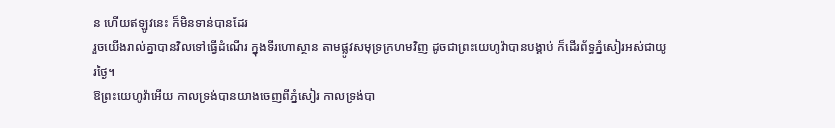ន ហើយឥឡូវនេះ ក៏មិនទាន់បានដែរ
រួចយើងរាល់គ្នាបានវិលទៅធ្វើដំណើរ ក្នុងទីរហោស្ថាន តាមផ្លូវសមុទ្រក្រហមវិញ ដូចជាព្រះយេហូវ៉ាបានបង្គាប់ ក៏ដើរព័ទ្ធភ្នំសៀរអស់ជាយូរថ្ងៃ។
ឱព្រះយេហូវ៉ាអើយ កាលទ្រង់បានយាងចេញពីភ្នំសៀរ កាលទ្រង់បា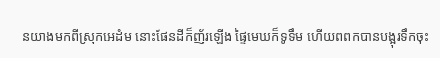នយាងមកពីស្រុកអេដំម នោះផែនដីក៏ញ័រឡើង ផ្ទៃមេឃក៏ទូទឹម ហើយពពកបានបង្អុរទឹកចុះ